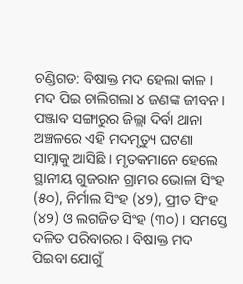ଚଣ୍ଡିଗଡ: ବିଷାକ୍ତ ମଦ ହେଲା କାଳ । ମଦ ପିଇ ଚାଲିଗଲା ୪ ଜଣଙ୍କ ଜୀବନ । ପଞ୍ଜାବ ସଙ୍ଗାରୁର ଜିଲ୍ଲା ଦିର୍ବା ଥାନା ଅଞ୍ଚଳରେ ଏହି ମଦମୃତ୍ୟୁ ଘଟଣା ସାମ୍ନାକୁ ଆସିଛି । ମୃତକମାନେ ହେଲେ ସ୍ଥାନୀୟ ଗୁଜରାନ ଗ୍ରାମର ଭୋଳା ସିଂହ (୫୦), ନିର୍ମାଲ ସିଂହ (୪୨), ପ୍ରୀତ ସିଂହ (୪୨) ଓ ଲଗଜିତ ସିଂହ (୩୦) । ସମସ୍ତେ ଦଳିତ ପରିବାରର । ବିଷାକ୍ତ ମଦ ପିଇବା ଯୋଗୁଁ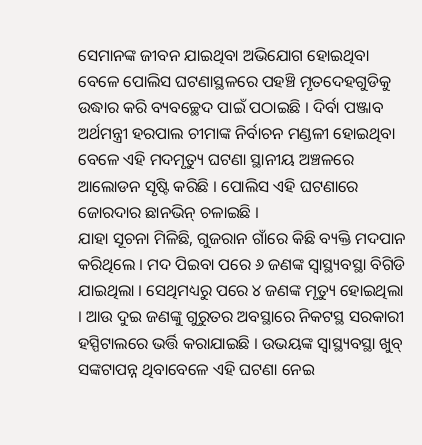ସେମାନଙ୍କ ଜୀବନ ଯାଇଥିବା ଅଭିଯୋଗ ହୋଇଥିବା ବେଳେ ପୋଲିସ ଘଟଣାସ୍ଥଳରେ ପହଞ୍ଚି ମୃତଦେହଗୁଡିକୁ ଉଦ୍ଧାର କରି ବ୍ୟବଚ୍ଛେଦ ପାଇଁ ପଠାଇଛି । ଦିର୍ବା ପଞ୍ଜାବ ଅର୍ଥମନ୍ତ୍ରୀ ହରପାଲ ଚୀମାଙ୍କ ନିର୍ବାଚନ ମଣ୍ଡଳୀ ହୋଇଥିବା ବେଳେ ଏହି ମଦମୃତ୍ୟୁ ଘଟଣା ସ୍ଥାନୀୟ ଅଞ୍ଚଳରେ ଆଲୋଡନ ସୃଷ୍ଟି କରିଛି । ପୋଲିସ ଏହି ଘଟଣାରେ ଜୋରଦାର ଛାନଭିନ୍ ଚଳାଇଛି ।
ଯାହା ସୂଚନା ମିଳିଛି, ଗୁଜରାନ ଗାଁରେ କିଛି ବ୍ୟକ୍ତି ମଦପାନ କରିଥିଲେ । ମଦ ପିଇବା ପରେ ୬ ଜଣଙ୍କ ସ୍ବାସ୍ଥ୍ୟବସ୍ଥା ବିଗିଡି ଯାଇଥିଲା । ସେଥିମଧ୍ୟରୁ ପରେ ୪ ଜଣଙ୍କ ମୃତ୍ୟୁ ହୋଇଥିଲା । ଆଉ ଦୁଇ ଜଣଙ୍କୁ ଗୁରୁତର ଅବସ୍ଥାରେ ନିକଟସ୍ଥ ସରକାରୀ ହସ୍ପିଟାଲରେ ଭର୍ତ୍ତି କରାଯାଇଛି । ଉଭୟଙ୍କ ସ୍ବାସ୍ଥ୍ୟବସ୍ଥା ଖୁବ୍ ସଙ୍କଟାପନ୍ନ ଥିବାବେଳେ ଏହି ଘଟଣା ନେଇ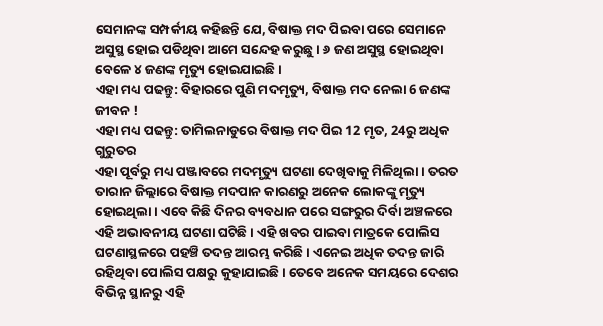ସେମାନଙ୍କ ସମ୍ପର୍କୀୟ କହିଛନ୍ତି ଯେ, ବିଷାକ୍ତ ମଦ ପିଇବା ପରେ ସେମାନେ ଅସୁସ୍ଥ ହୋଇ ପଡିଥିବା ଆମେ ସନ୍ଦେହ କରୁଛୁ । ୬ ଜଣ ଅସୁସ୍ଥ ହୋଇଥିବା ବେଳେ ୪ ଜଣଙ୍କ ମୃତ୍ୟୁ ହୋଇଯାଇଛି ।
ଏହା ମଧ୍ୟ ପଢନ୍ତୁ: ବିହାରରେ ପୁଣି ମଦମୃତ୍ୟୁ, ବିଷାକ୍ତ ମଦ ନେଲା 6 ଜଣଙ୍କ ଜୀବନ !
ଏହା ମଧ୍ୟ ପଢନ୍ତୁ: ତାମିଲନାଡୁରେ ବିଷାକ୍ତ ମଦ ପିଇ 12 ମୃତ, 24ରୁ ଅଧିକ ଗୁରୁତର
ଏହା ପୂର୍ବରୁ ମଧ୍ୟ ପଞ୍ଜାବରେ ମଦମୃତ୍ୟୁ ଘଟଣା ଦେଖିବାକୁ ମିଳିଥିଲା । ତରତ ତାରାନ ଜିଲ୍ଲାରେ ବିଷାକ୍ତ ମଦପାନ କାରଣରୁ ଅନେକ ଲୋକଙ୍କୁ ମୃତ୍ୟୁ ହୋଇଥିଲା । ଏବେ କିଛି ଦିନର ବ୍ୟବଧାନ ପରେ ସଙ୍ଗରୁର ଦିର୍ବା ଅଞ୍ଚଳରେ ଏହି ଅଭାବନୀୟ ଘଟଣା ଘଟିଛି । ଏହି ଖବର ପାଇବା ମାତ୍ରକେ ପୋଲିସ ଘଟଣାସ୍ଥଳରେ ପହଞ୍ଚି ତଦନ୍ତ ଆରମ୍ଭ କରିଛି । ଏନେଇ ଅଧିକ ତଦନ୍ତ ଜାରି ରହିଥିବା ପୋଲିସ ପକ୍ଷରୁ କୁହାଯାଇଛି । ତେବେ ଅନେକ ସମୟରେ ଦେଶର ବିଭିନ୍ନ ସ୍ଥାନରୁ ଏହି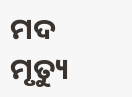ମଦ ମୃତ୍ୟୁ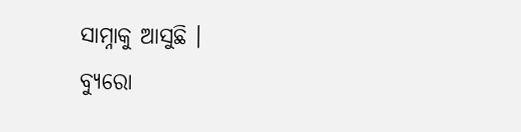ସାମ୍ନାକୁ ଆସୁଛି ।
ବ୍ୟୁରୋ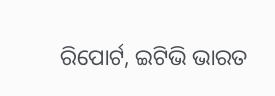ରିପୋର୍ଟ, ଇଟିଭି ଭାରତ